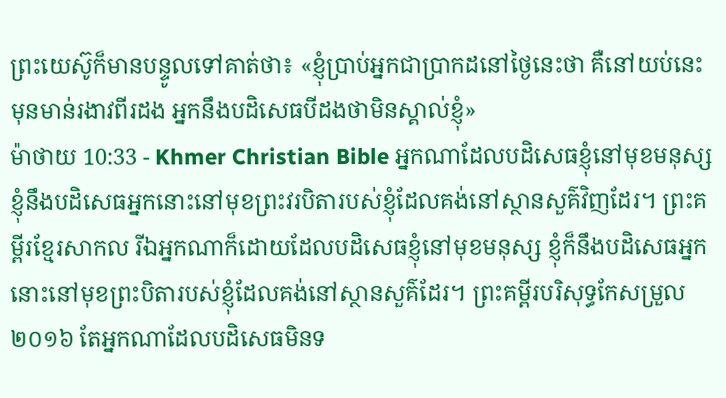ព្រះយេស៊ូក៏មានបន្ទូលទៅគាត់ថា៖ «ខ្ញុំប្រាប់អ្នកជាប្រាកដនៅថ្ងៃនេះថា គឺនៅយប់នេះ មុនមាន់រងាវពីរដង អ្នកនឹងបដិសេធបីដងថាមិនស្គាល់ខ្ញុំ»
ម៉ាថាយ 10:33 - Khmer Christian Bible អ្នកណាដែលបដិសេធខ្ញុំនៅមុខមនុស្ស ខ្ញុំនឹងបដិសេធអ្នកនោះនៅមុខព្រះវរបិតារបស់ខ្ញុំដែលគង់នៅស្ថានសួគ៌វិញដែរ។ ព្រះគម្ពីរខ្មែរសាកល រីឯអ្នកណាក៏ដោយដែលបដិសេធខ្ញុំនៅមុខមនុស្ស ខ្ញុំក៏នឹងបដិសេធអ្នកនោះនៅមុខព្រះបិតារបស់ខ្ញុំដែលគង់នៅស្ថានសួគ៌ដែរ។ ព្រះគម្ពីរបរិសុទ្ធកែសម្រួល ២០១៦ តែអ្នកណាដែលបដិសេធមិនទ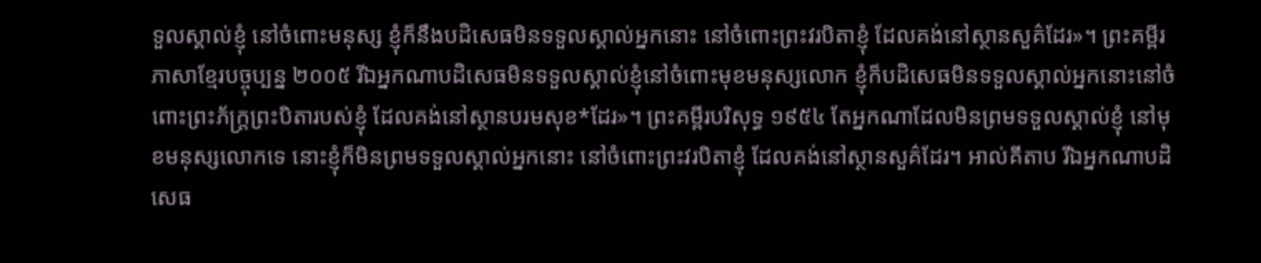ទួលស្គាល់ខ្ញុំ នៅចំពោះមនុស្ស ខ្ញុំក៏នឹងបដិសេធមិនទទួលស្គាល់អ្នកនោះ នៅចំពោះព្រះវរបិតាខ្ញុំ ដែលគង់នៅស្ថានសួគ៌ដែរ»។ ព្រះគម្ពីរភាសាខ្មែរបច្ចុប្បន្ន ២០០៥ រីឯអ្នកណាបដិសេធមិនទទួលស្គាល់ខ្ញុំនៅចំពោះមុខមនុស្សលោក ខ្ញុំក៏បដិសេធមិនទទួលស្គាល់អ្នកនោះនៅចំពោះព្រះភ័ក្ត្រព្រះបិតារបស់ខ្ញុំ ដែលគង់នៅស្ថានបរមសុខ*ដែរ»។ ព្រះគម្ពីរបរិសុទ្ធ ១៩៥៤ តែអ្នកណាដែលមិនព្រមទទួលស្គាល់ខ្ញុំ នៅមុខមនុស្សលោកទេ នោះខ្ញុំក៏មិនព្រមទទួលស្គាល់អ្នកនោះ នៅចំពោះព្រះវរបិតាខ្ញុំ ដែលគង់នៅស្ថានសួគ៌ដែរ។ អាល់គីតាប រីឯអ្នកណាបដិសេធ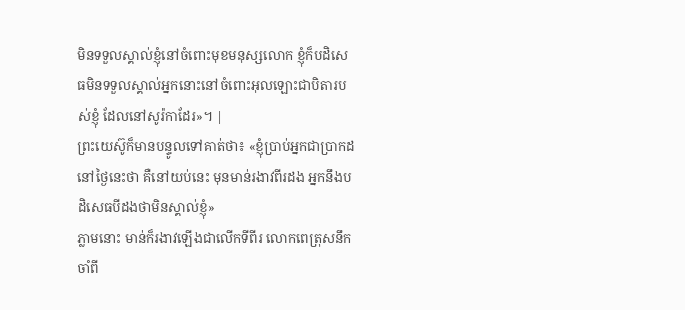មិនទទួលស្គាល់ខ្ញុំនៅចំពោះមុខមនុស្សលោក ខ្ញុំក៏បដិសេធមិនទទួលស្គាល់អ្នកនោះនៅចំពោះអុលឡោះជាបិតារបស់ខ្ញុំ ដែលនៅសូរ៉កាដែរ»។ |
ព្រះយេស៊ូក៏មានបន្ទូលទៅគាត់ថា៖ «ខ្ញុំប្រាប់អ្នកជាប្រាកដនៅថ្ងៃនេះថា គឺនៅយប់នេះ មុនមាន់រងាវពីរដង អ្នកនឹងបដិសេធបីដងថាមិនស្គាល់ខ្ញុំ»
ភ្លាមនោះ មាន់ក៏រងាវឡើងជាលើកទីពីរ លោកពេត្រុសនឹកចាំពី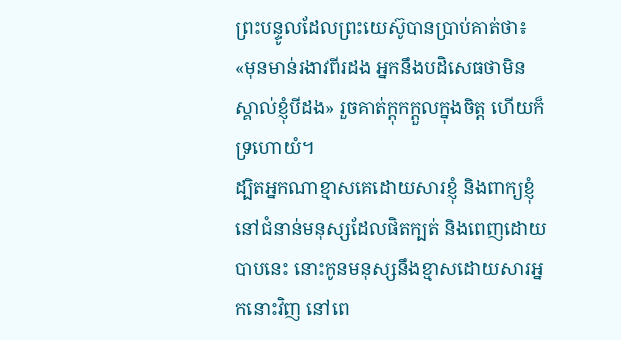ព្រះបន្ទូលដែលព្រះយេស៊ូបានប្រាប់គាត់ថា៖ «មុនមាន់រងាវពីរដង អ្នកនឹងបដិសេធថាមិនស្គាល់ខ្ញុំបីដង» រួចគាត់ក្ដុកក្ដួលក្នុងចិត្ដ ហើយក៏ទ្រហោយំ។
ដ្បិតអ្នកណាខ្មាសគេដោយសារខ្ញុំ និងពាក្យខ្ញុំ នៅជំនាន់មនុស្សដែលផិតក្បត់ និងពេញដោយបាបនេះ នោះកូនមនុស្សនឹងខ្មាសដោយសារអ្នកនោះវិញ នៅពេ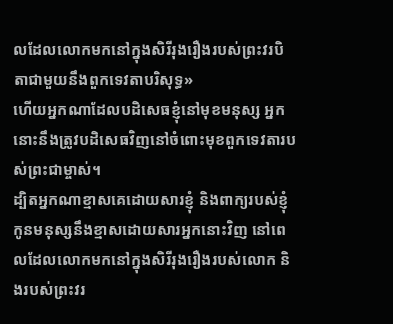លដែលលោកមកនៅក្នុងសិរីរុងរឿងរបស់ព្រះវរបិតាជាមួយនឹងពួកទេវតាបរិសុទ្ធ»
ហើយអ្នកណាដែលបដិសេធខ្ញុំនៅមុខមនុស្ស អ្នកនោះនឹងត្រូវបដិសេធវិញនៅចំពោះមុខពួកទេវតារបស់ព្រះជាម្ចាស់។
ដ្បិតអ្នកណាខ្មាសគេដោយសារខ្ញុំ និងពាក្យរបស់ខ្ញុំ កូនមនុស្សនឹងខ្មាសដោយសារអ្នកនោះវិញ នៅពេលដែលលោកមកនៅក្នុងសិរីរុងរឿងរបស់លោក និងរបស់ព្រះវរ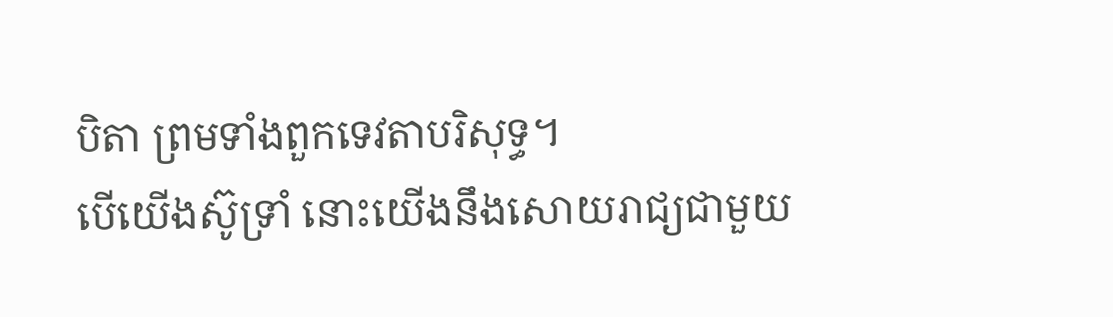បិតា ព្រមទាំងពួកទេវតាបរិសុទ្ធ។
បើយើងស៊ូទ្រាំ នោះយើងនឹងសោយរាជ្យជាមួយ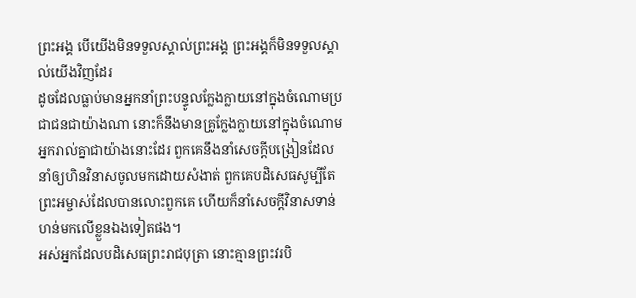ព្រះអង្គ បើយើងមិនទទួលស្គាល់ព្រះអង្គ ព្រះអង្គក៏មិនទទួលស្គាល់យើងវិញដែរ
ដូចដែលធ្លាប់មានអ្នកនាំព្រះបន្ទូលក្លែងក្លាយនៅក្នុងចំណោមប្រជាជនជាយ៉ាងណា នោះក៏នឹងមានគ្រូក្លែងក្លាយនៅក្នុងចំណោមអ្នករាល់គ្នាជាយ៉ាងនោះដែរ ពួកគេនឹងនាំសេចក្ដីបង្រៀនដែលនាំឲ្យហិនវិនាសចូលមកដោយសំងាត់ ពួកគេបដិសេធសូម្បីតែព្រះអម្ចាស់ដែលបានលោះពួកគេ ហើយក៏នាំសេចក្ដីវិនាសទាន់ហន់មកលើខ្លួនឯងទៀតផង។
អស់អ្នកដែលបដិសេធព្រះរាជបុត្រា នោះគ្មានព្រះវរបិ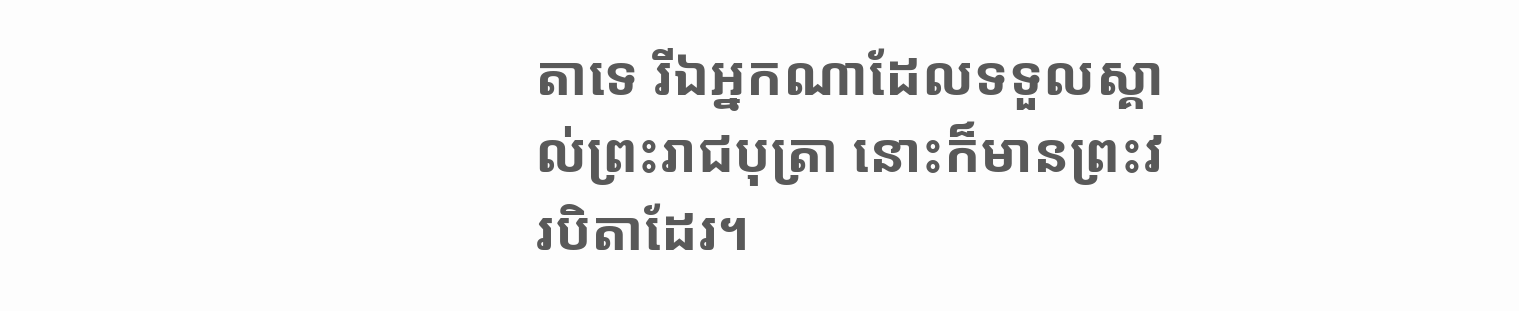តាទេ រីឯអ្នកណាដែលទទួលស្គាល់ព្រះរាជបុត្រា នោះក៏មានព្រះវរបិតាដែរ។